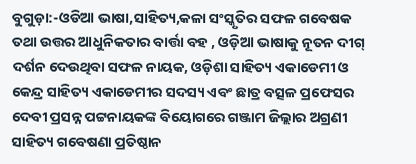ବୁଗୁଡ଼ା:-ଓଡିଆ ଭାଷା,ସାହିତ୍ୟ,କଳା ସଂସ୍କୃତିର ସଫଳ ଗବେଷକ ତଥା ଉତ୍ତର ଆଧୁନିକତାର ବାର୍ତ୍ତା ବହ , ଓଡ଼ିଆ ଭାଷାକୁ ନୂତନ ଦୀଗ୍ ଦର୍ଶନ ଦେଉଥିବା ସଫଳ ନାୟକ, ଓଡ଼ିଶା ସାହିତ୍ୟ ଏକାଡେମୀ ଓ କେନ୍ଦ୍ର ସାହିତ୍ୟ ଏକାଡେମୀର ସଦସ୍ୟ ଏବଂ ଛାତ୍ର ବତ୍ସଳ ପ୍ରଫେସର ଦେବୀ ପ୍ରସନ୍ନ ପଟ୍ଟନାୟକଙ୍କ ବିୟୋଗରେ ଗଞ୍ଜାମ ଜିଲ୍ଲାର ଅଗ୍ରଣୀ ସାହିତ୍ୟ ଗବେଷଣା ପ୍ରତିଷ୍ଠାନ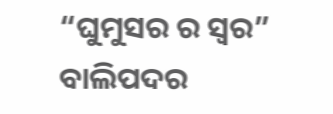“ଘୁମୁସର ର ସ୍ବର” ବାଲିପଦର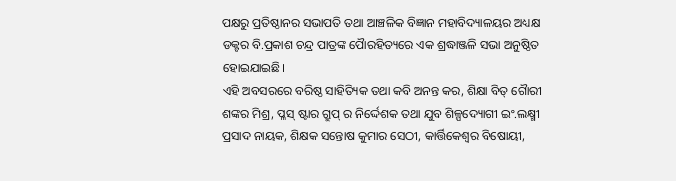ପକ୍ଷରୁ ପ୍ରତିଷ୍ଠାନର ସଭାପତି ତଥା ଆଞ୍ଚଳିକ ବିଜ୍ଞାନ ମହାବିଦ୍ୟାଳୟର ଅଧ୍ୟକ୍ଷ ଡକ୍ଟର ବି.ପ୍ରକାଶ ଚନ୍ଦ୍ର ପାତ୍ରଙ୍କ ପୈାରହିତ୍ୟରେ ଏକ ଶ୍ରଦ୍ଧାଞ୍ଜଳି ସଭା ଅନୁଷ୍ଠିତ ହୋଇଯାଇଛି।
ଏହି ଅବସରରେ ବରିଷ୍ଠ ସାହିତ୍ୟିକ ତଥା କବି ଅନନ୍ତ କର, ଶିକ୍ଷା ବିତ୍ ଗୈାରୀ ଶଙ୍କର ମିଶ୍ର, ପ୍ଳସ୍ ଷ୍ଟାର ଗ୍ରୁପ୍ ର ନିର୍ଦ୍ଦେଶକ ତଥା ଯୁବ ଶିଳ୍ପଦ୍ୟୋଗୀ ଇଂ.ଲକ୍ଷ୍ମୀ ପ୍ରସାଦ ନାୟକ, ଶିକ୍ଷକ ସନ୍ତୋଷ କୁମାର ସେଠୀ, କାର୍ତ୍ତିକେଶ୍ବର ବିଷୋୟୀ,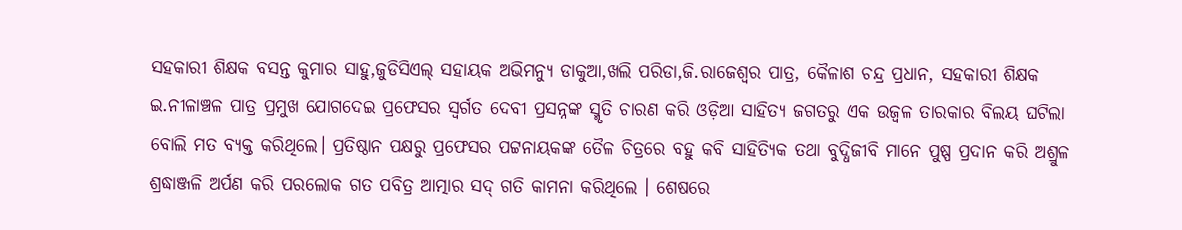ସହକାରୀ ଶିକ୍ଷକ ବସନ୍ତ କୁମାର ସାହୁ,ଜୁଡିସିଏଲ୍ ସହାୟକ ଅଭିମନ୍ୟୁ ଡାକୁଆ,ଖଲି ପରିଡା,ଜି.ରାଜେଶ୍ବର ପାତ୍ର, କୈଳାଶ ଚନ୍ଦ୍ର ପ୍ରଧାନ, ସହକାରୀ ଶିକ୍ଷକ ଇ.ନୀଳାଞ୍ଚଳ ପାତ୍ର ପ୍ରମୁଖ ଯୋଗଦେଇ ପ୍ରଫେସର ସ୍ବର୍ଗତ ଦେବୀ ପ୍ରସନ୍ନଙ୍କ ସ୍ମୃତି ଚାରଣ କରି ଓଡ଼ିଆ ସାହିତ୍ୟ ଜଗତରୁ ଏକ ଉଜ୍ବଳ ତାରକାର ବିଲୟ ଘଟିଲା ବୋଲି ମତ ବ୍ୟକ୍ତ କରିଥିଲେ। ପ୍ରତିଷ୍ଠାନ ପକ୍ଷରୁ ପ୍ରଫେସର ପଟ୍ଟନାୟକଙ୍କ ତୈଳ ଚିତ୍ରରେ ବହୁ କବି ସାହିତ୍ୟିକ ତଥା ବୁଦ୍ଧିଜୀବି ମାନେ ପୁଷ୍ପ ପ୍ରଦାନ କରି ଅଶ୍ରୁଳ ଶ୍ରଦ୍ଧାଞ୍ଜଳି ଅର୍ପଣ କରି ପରଲୋକ ଗତ ପବିତ୍ର ଆତ୍ମାର ସଦ୍ ଗତି କାମନା କରିଥିଲେ । ଶେଷରେ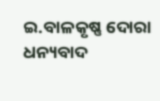ଇ.ବାଳକୃଷ୍ଣ ଦୋରା ଧନ୍ୟବାଦ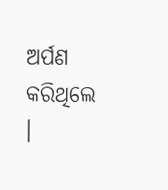ଅର୍ପଣ କରିଥିଲେ ।